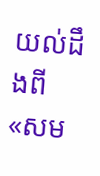យល់ដឹងពី «សម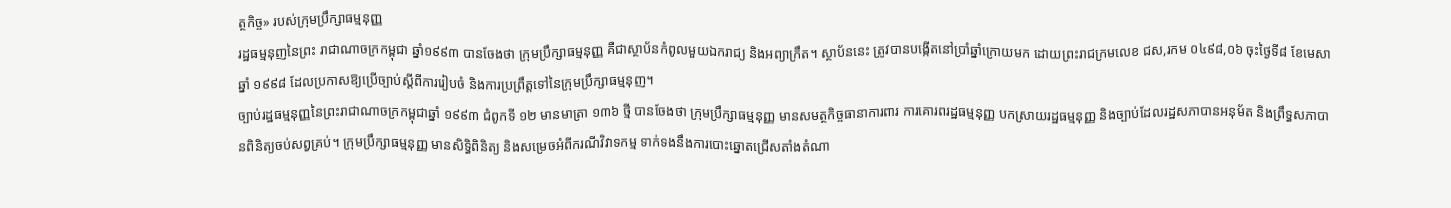ត្ថកិច្ច» របស់ក្រុមប្រឹក្សាធម្មនុញ្ញ
រដ្ឋធម្មនុញនៃព្រះ រាជាណាចក្រកម្ពុជា ឆ្នាំ១៩៩៣ បានចែងថា ក្រុមប្រឹក្សាធម្មនុញ្ញ គឺជាស្ថាប័នកំពូលមួយឯករាជ្យ និងអព្យាក្រឹត។ ស្ថាប័ននេះ ត្រូវបានបង្កើតនៅប្រាំឆ្នាំក្រោយមក ដោយព្រះរាជក្រមលេខ ជស,រកម ០៤៩៨,០៦ ចុះថ្ងៃទី៨ ខែមេសា ឆ្នាំ ១៩៩៨ ដែលប្រកាសឱ្យប្រើច្បាប់ស្ដីពីការរៀបចំ និងការប្រព្រឹត្ដទៅនៃក្រុមប្រឹក្សាធម្មនុញ។
ច្បាប់រដ្ឋធម្មនុញ្ញនៃព្រះរាជាណាចក្រកម្ពុជាឆ្នាំ ១៩៩៣ ជំពូកទី ១២ មានមាត្រា ១៣៦ ថ្មី បានចែងថា ក្រុមប្រឹក្សាធម្មនុញ្ញ មានសមត្ថកិច្ចធានាការពារ ការគោរពរដ្ឋធម្មនុញ្ញ បកស្រាយរដ្ឋធម្មនុញ្ញ និងច្បាប់ដែលរដ្ឋសភាបានអនុម័ត និងព្រឹទ្ធសភាបានពិនិត្យចប់សព្វគ្រប់។ ក្រុមប្រឹក្សាធម្មនុញ្ញ មានសិទ្ធិពិនិត្យ និងសម្រេចអំពីករណីវិវាទកម្ម ទាក់ទងនឹងការបោះឆ្នោតជ្រើសតាំងតំណា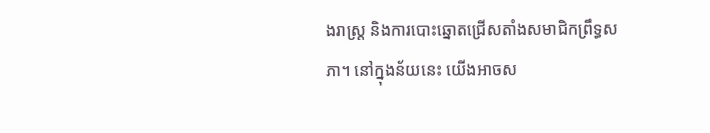ងរាស្ត្រ និងការបោះឆ្នោតជ្រើសតាំងសមាជិកព្រឹទ្ធសភា។ នៅក្នុងន័យនេះ យើងអាចស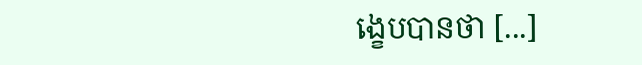ង្ខេបបានថា [...]